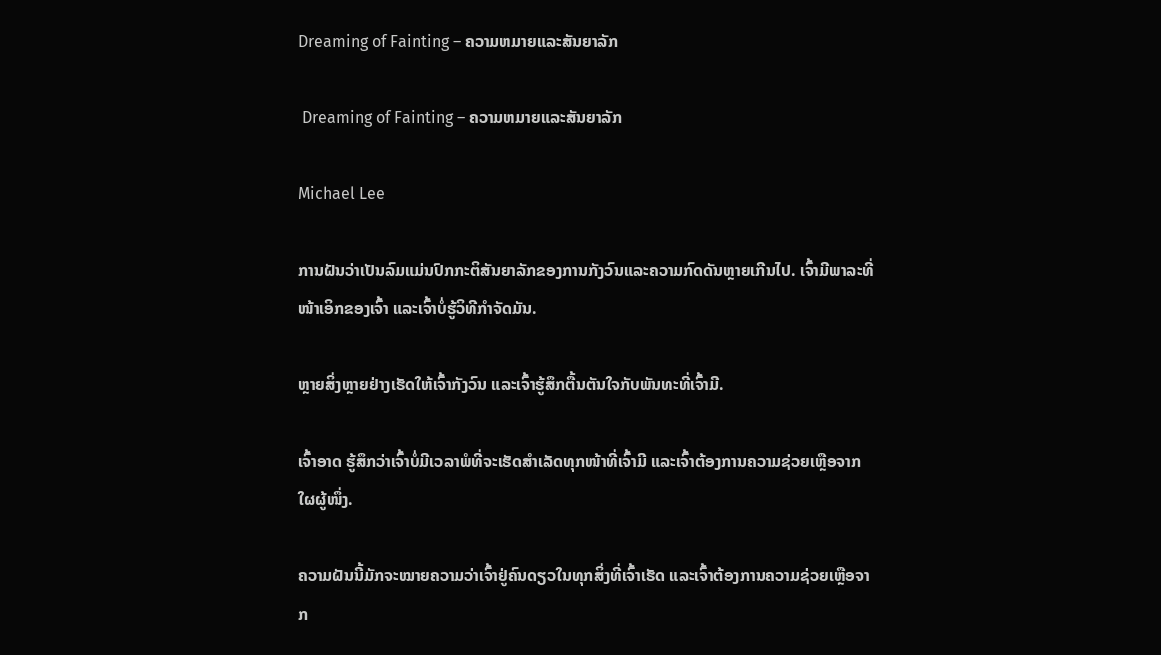Dreaming of Fainting – ຄວາມຫມາຍແລະສັນຍາລັກ

 Dreaming of Fainting – ຄວາມຫມາຍແລະສັນຍາລັກ

Michael Lee

ການຝັນວ່າເປັນລົມແມ່ນປົກກະຕິສັນຍາລັກຂອງການກັງວົນແລະຄວາມກົດດັນຫຼາຍເກີນໄປ. ເຈົ້າມີພາລະທີ່ໜ້າເອິກຂອງເຈົ້າ ແລະເຈົ້າບໍ່ຮູ້ວິທີກຳຈັດມັນ.

ຫຼາຍສິ່ງຫຼາຍຢ່າງເຮັດໃຫ້ເຈົ້າກັງວົນ ແລະເຈົ້າຮູ້ສຶກຕື້ນຕັນໃຈກັບພັນທະທີ່ເຈົ້າມີ.

ເຈົ້າອາດ ຮູ້ສຶກວ່າເຈົ້າບໍ່ມີເວລາພໍທີ່ຈະເຮັດສຳເລັດທຸກໜ້າທີ່ເຈົ້າມີ ແລະເຈົ້າຕ້ອງການຄວາມຊ່ວຍເຫຼືອຈາກໃຜຜູ້ໜຶ່ງ.

ຄວາມຝັນນີ້ມັກຈະໝາຍຄວາມວ່າເຈົ້າຢູ່ຄົນດຽວໃນທຸກສິ່ງທີ່ເຈົ້າເຮັດ ແລະເຈົ້າຕ້ອງການຄວາມຊ່ວຍເຫຼືອຈາກ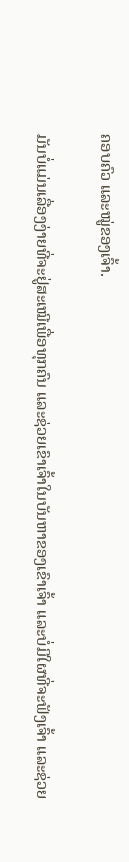ຄອບຄົວ ແລະໝູ່ຂອງເຈົ້າ.

ມັນບໍ່ແມ່ນເລື່ອງງ່າຍທີ່ຈະຢູ່ສະເໝີເພື່ອທຸກຄົນ ແລະຊ່ວຍເຂົາເຈົ້າໃນບັນຫາຂອງເຂົາເຈົ້າ ແລະບໍ່ມີໃຜທີ່ຈະຟັງເຈົ້າ ແລະຊ່ວຍ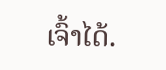ເຈົ້າໄດ້.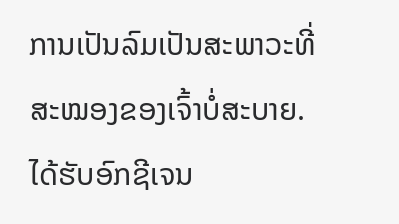ການເປັນລົມເປັນສະພາວະທີ່ສະໝອງຂອງເຈົ້າບໍ່ສະບາຍ. ໄດ້ຮັບອົກຊີເຈນ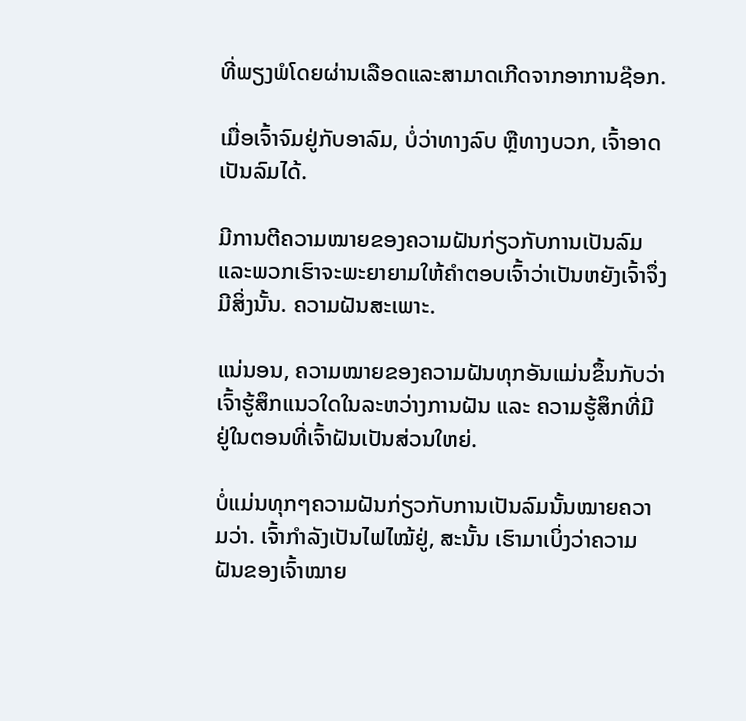ທີ່ພຽງພໍໂດຍຜ່ານເລືອດແລະສາມາດເກີດຈາກອາການຊ໊ອກ.

ເມື່ອເຈົ້າຈົມຢູ່ກັບອາລົມ, ບໍ່ວ່າທາງລົບ ຫຼືທາງບວກ, ເຈົ້າອາດເປັນລົມໄດ້.

ມີການຕີຄວາມໝາຍຂອງຄວາມຝັນກ່ຽວກັບການເປັນລົມ ແລະພວກເຮົາຈະພະຍາຍາມໃຫ້ຄຳຕອບເຈົ້າວ່າເປັນຫຍັງເຈົ້າຈຶ່ງມີສິ່ງນັ້ນ. ຄວາມຝັນສະເພາະ.

ແນ່ນອນ, ຄວາມໝາຍຂອງຄວາມຝັນທຸກອັນແມ່ນຂຶ້ນກັບວ່າເຈົ້າຮູ້ສຶກແນວໃດໃນລະຫວ່າງການຝັນ ແລະ ຄວາມຮູ້ສຶກທີ່ມີຢູ່ໃນຕອນທີ່ເຈົ້າຝັນເປັນສ່ວນໃຫຍ່.

ບໍ່ແມ່ນທຸກໆຄວາມຝັນກ່ຽວກັບການເປັນລົມນັ້ນໝາຍຄວາມວ່າ. ເຈົ້າກຳລັງເປັນໄຟໄໝ້ຢູ່, ສະນັ້ນ ເຮົາມາເບິ່ງວ່າຄວາມຝັນຂອງເຈົ້າໝາຍ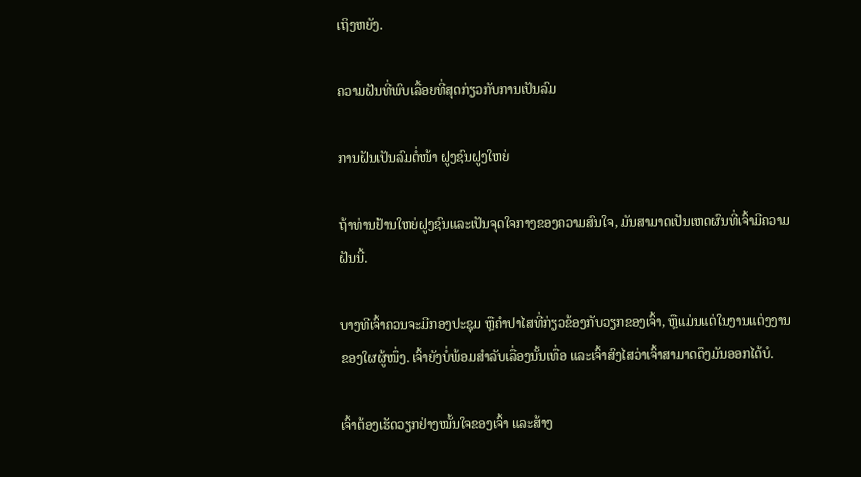ເຖິງຫຍັງ.

ຄວາມຝັນທີ່ພົບເລື້ອຍທີ່ສຸດກ່ຽວກັບການເປັນລົມ

ການຝັນເປັນລົມຕໍ່ໜ້າ ຝູງຊົນຝູງໃຫຍ່

ຖ້າທ່ານຢ້ານໃຫຍ່ຝູງຊົນແລະເປັນຈຸດໃຈກາງຂອງຄວາມສົນໃຈ, ມັນສາມາດເປັນເຫດຜົນທີ່ເຈົ້າມີຄວາມຝັນນີ້.

ບາງທີເຈົ້າຄວນຈະມີກອງປະຊຸມ ຫຼືຄຳປາໄສທີ່ກ່ຽວຂ້ອງກັບວຽກຂອງເຈົ້າ, ຫຼືແມ່ນແຕ່ໃນງານແຕ່ງງານຂອງໃຜຜູ້ໜຶ່ງ. ເຈົ້າຍັງບໍ່ພ້ອມສຳລັບເລື່ອງນັ້ນເທື່ອ ແລະເຈົ້າສົງໄສວ່າເຈົ້າສາມາດດຶງມັນອອກໄດ້ບໍ.

ເຈົ້າຕ້ອງເຮັດວຽກຢ່າງໝັ້ນໃຈຂອງເຈົ້າ ແລະສ້າງ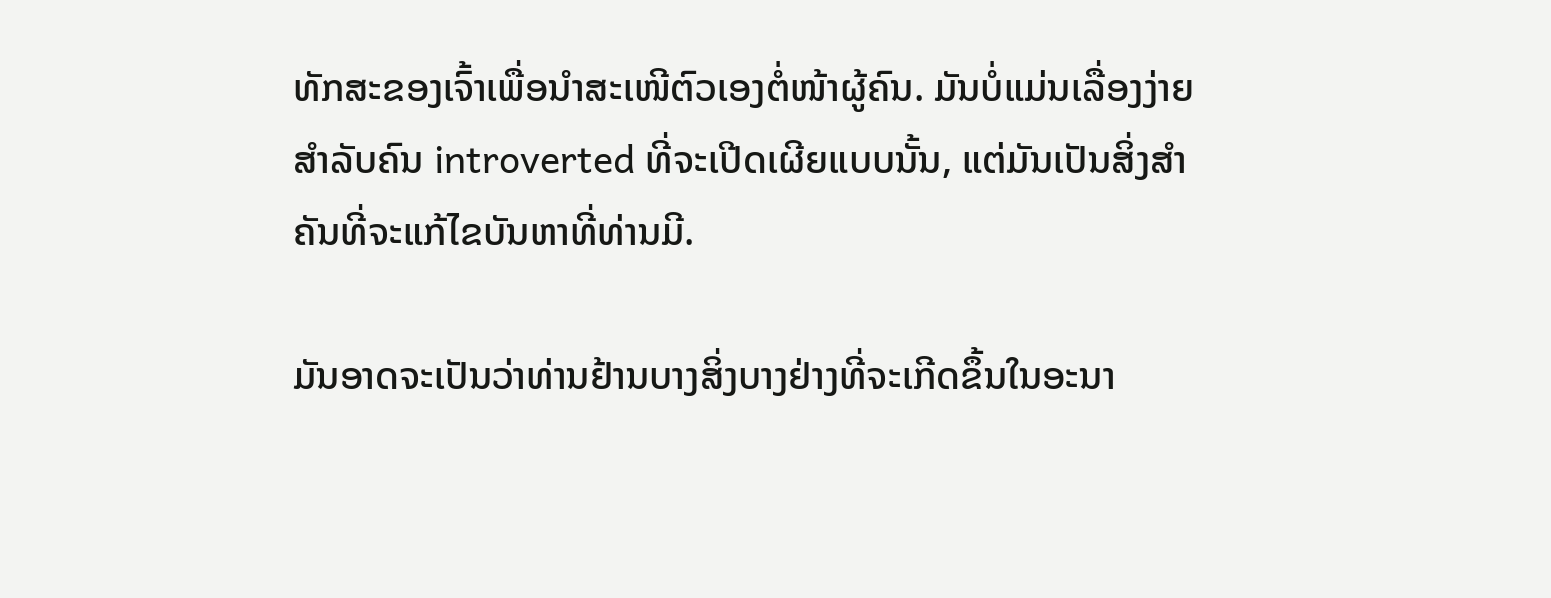ທັກສະຂອງເຈົ້າເພື່ອນຳສະເໜີຕົວເອງຕໍ່ໜ້າຜູ້ຄົນ. ມັນບໍ່ແມ່ນເລື່ອງງ່າຍສໍາລັບຄົນ introverted ທີ່ຈະເປີດເຜີຍແບບນັ້ນ, ແຕ່ມັນເປັນສິ່ງສໍາຄັນທີ່ຈະແກ້ໄຂບັນຫາທີ່ທ່ານມີ.

ມັນອາດຈະເປັນວ່າທ່ານຢ້ານບາງສິ່ງບາງຢ່າງທີ່ຈະເກີດຂຶ້ນໃນອະນາ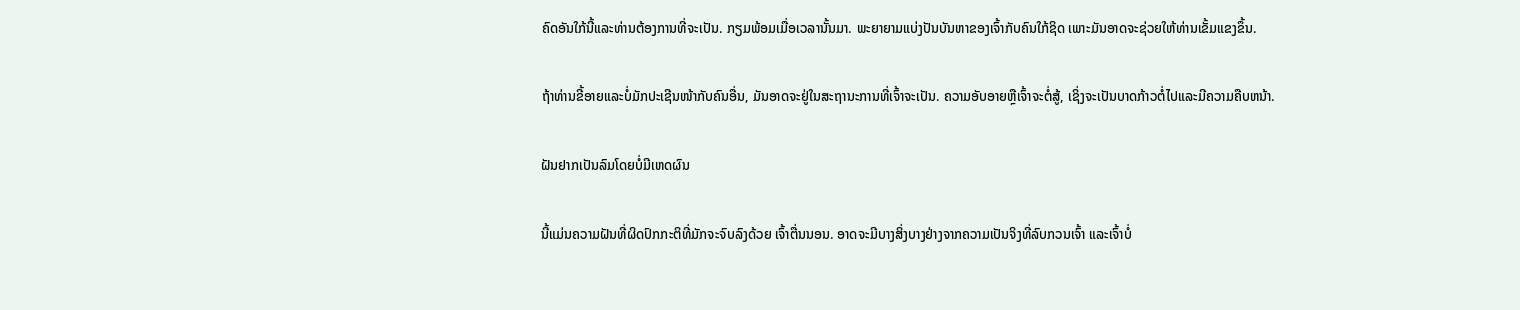ຄົດອັນໃກ້ນີ້ແລະທ່ານຕ້ອງການທີ່ຈະເປັນ. ກຽມພ້ອມເມື່ອເວລານັ້ນມາ. ພະຍາຍາມແບ່ງປັນບັນຫາຂອງເຈົ້າກັບຄົນໃກ້ຊິດ ເພາະມັນອາດຈະຊ່ວຍໃຫ້ທ່ານເຂັ້ມແຂງຂຶ້ນ.

ຖ້າທ່ານຂີ້ອາຍແລະບໍ່ມັກປະເຊີນໜ້າກັບຄົນອື່ນ, ມັນອາດຈະຢູ່ໃນສະຖານະການທີ່ເຈົ້າຈະເປັນ. ຄວາມອັບອາຍຫຼືເຈົ້າຈະຕໍ່ສູ້, ເຊິ່ງຈະເປັນບາດກ້າວຕໍ່ໄປແລະມີຄວາມຄືບຫນ້າ.

ຝັນຢາກເປັນລົມໂດຍບໍ່ມີເຫດຜົນ

ນີ້ແມ່ນຄວາມຝັນທີ່ຜິດປົກກະຕິທີ່ມັກຈະຈົບລົງດ້ວຍ ເຈົ້າຕື່ນນອນ. ອາດຈະມີບາງສິ່ງບາງຢ່າງຈາກຄວາມເປັນຈິງທີ່ລົບກວນເຈົ້າ ແລະເຈົ້າບໍ່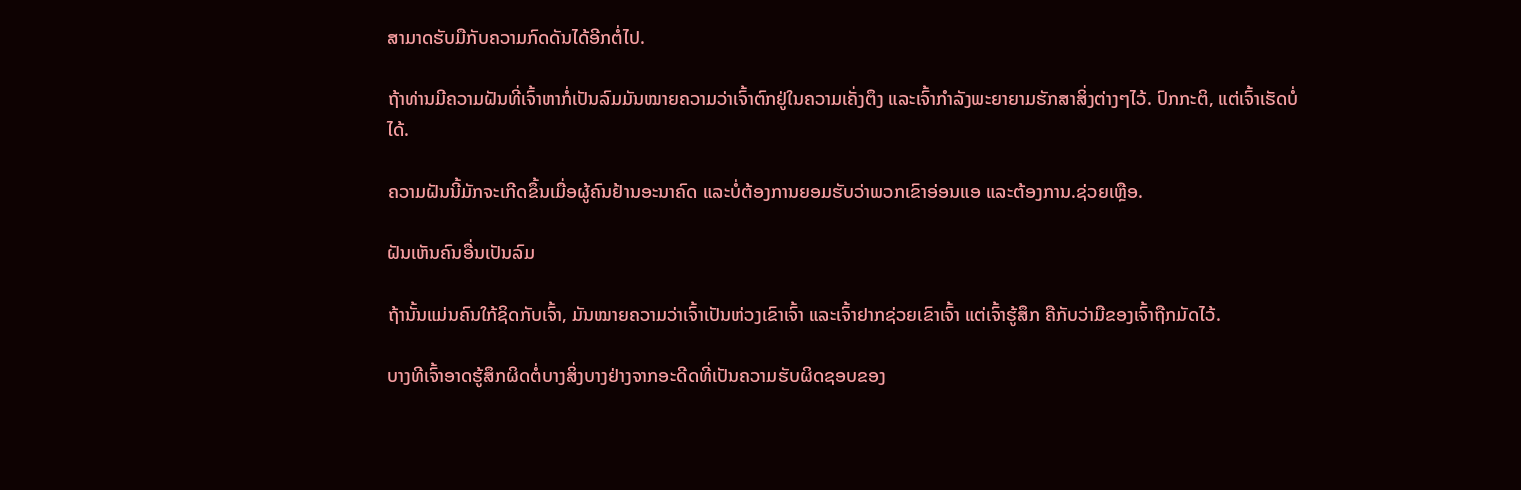ສາມາດຮັບມືກັບຄວາມກົດດັນໄດ້ອີກຕໍ່ໄປ.

ຖ້າທ່ານມີຄວາມຝັນທີ່ເຈົ້າຫາກໍ່ເປັນລົມມັນໝາຍຄວາມວ່າເຈົ້າຕົກຢູ່ໃນຄວາມເຄັ່ງຕຶງ ແລະເຈົ້າກຳລັງພະຍາຍາມຮັກສາສິ່ງຕ່າງໆໄວ້. ປົກກະຕິ, ແຕ່ເຈົ້າເຮັດບໍ່ໄດ້.

ຄວາມຝັນນີ້ມັກຈະເກີດຂຶ້ນເມື່ອຜູ້ຄົນຢ້ານອະນາຄົດ ແລະບໍ່ຕ້ອງການຍອມຮັບວ່າພວກເຂົາອ່ອນແອ ແລະຕ້ອງການ.ຊ່ວຍເຫຼືອ.

ຝັນເຫັນຄົນອື່ນເປັນລົມ

ຖ້ານັ້ນແມ່ນຄົນໃກ້ຊິດກັບເຈົ້າ, ມັນໝາຍຄວາມວ່າເຈົ້າເປັນຫ່ວງເຂົາເຈົ້າ ແລະເຈົ້າຢາກຊ່ວຍເຂົາເຈົ້າ ແຕ່ເຈົ້າຮູ້ສຶກ ຄືກັບວ່າມືຂອງເຈົ້າຖືກມັດໄວ້.

ບາງທີເຈົ້າອາດຮູ້ສຶກຜິດຕໍ່ບາງສິ່ງບາງຢ່າງຈາກອະດີດທີ່ເປັນຄວາມຮັບຜິດຊອບຂອງ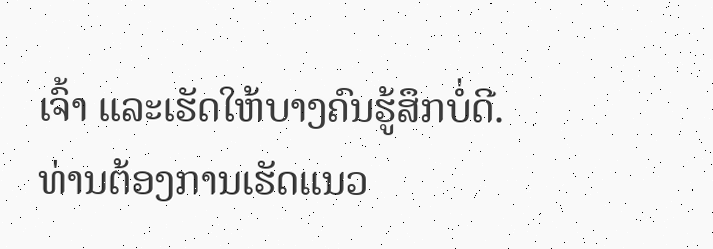ເຈົ້າ ແລະເຮັດໃຫ້ບາງຄົນຮູ້ສຶກບໍ່ດີ. ທ່ານຕ້ອງການເຮັດແນວ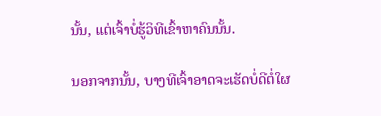ນັ້ນ, ແຕ່ເຈົ້າບໍ່ຮູ້ວິທີເຂົ້າຫາຄົນນັ້ນ.

ນອກຈາກນັ້ນ, ບາງທີເຈົ້າອາດຈະເຮັດບໍ່ດີຕໍ່ໃຜ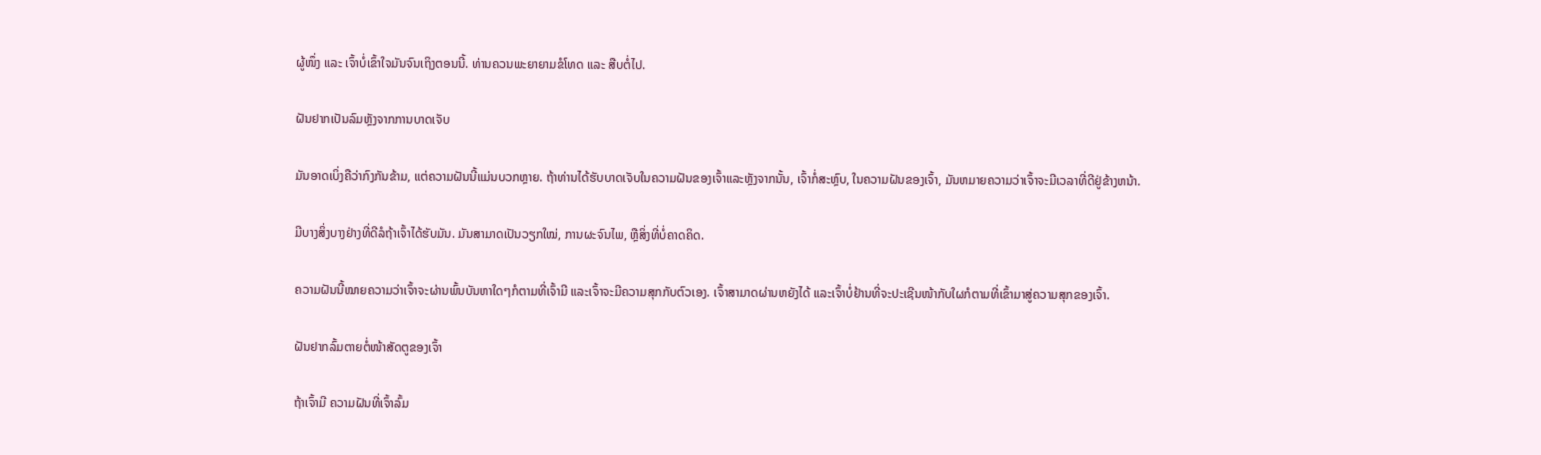ຜູ້ໜຶ່ງ ແລະ ເຈົ້າບໍ່ເຂົ້າໃຈມັນຈົນເຖິງຕອນນີ້. ທ່ານຄວນພະຍາຍາມຂໍໂທດ ແລະ ສືບຕໍ່ໄປ.

ຝັນຢາກເປັນລົມຫຼັງຈາກການບາດເຈັບ

ມັນອາດເບິ່ງຄືວ່າກົງກັນຂ້າມ, ແຕ່ຄວາມຝັນນີ້ແມ່ນບວກຫຼາຍ. ຖ້າທ່ານໄດ້ຮັບບາດເຈັບໃນຄວາມຝັນຂອງເຈົ້າແລະຫຼັງຈາກນັ້ນ, ເຈົ້າກໍ່ສະຫຼົບ, ໃນຄວາມຝັນຂອງເຈົ້າ, ມັນຫມາຍຄວາມວ່າເຈົ້າຈະມີເວລາທີ່ດີຢູ່ຂ້າງຫນ້າ.

ມີບາງສິ່ງບາງຢ່າງທີ່ດີລໍຖ້າເຈົ້າໄດ້ຮັບມັນ. ມັນສາມາດເປັນວຽກໃໝ່, ການຜະຈົນໄພ, ຫຼືສິ່ງທີ່ບໍ່ຄາດຄິດ.

ຄວາມຝັນນີ້ໝາຍຄວາມວ່າເຈົ້າຈະຜ່ານພົ້ນບັນຫາໃດໆກໍຕາມທີ່ເຈົ້າມີ ແລະເຈົ້າຈະມີຄວາມສຸກກັບຕົວເອງ. ເຈົ້າສາມາດຜ່ານຫຍັງໄດ້ ແລະເຈົ້າບໍ່ຢ້ານທີ່ຈະປະເຊີນໜ້າກັບໃຜກໍຕາມທີ່ເຂົ້າມາສູ່ຄວາມສຸກຂອງເຈົ້າ.

ຝັນຢາກລົ້ມຕາຍຕໍ່ໜ້າສັດຕູຂອງເຈົ້າ

ຖ້າເຈົ້າມີ ຄວາມຝັນທີ່ເຈົ້າລົ້ມ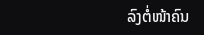ລົງຕໍ່ໜ້າຄົນ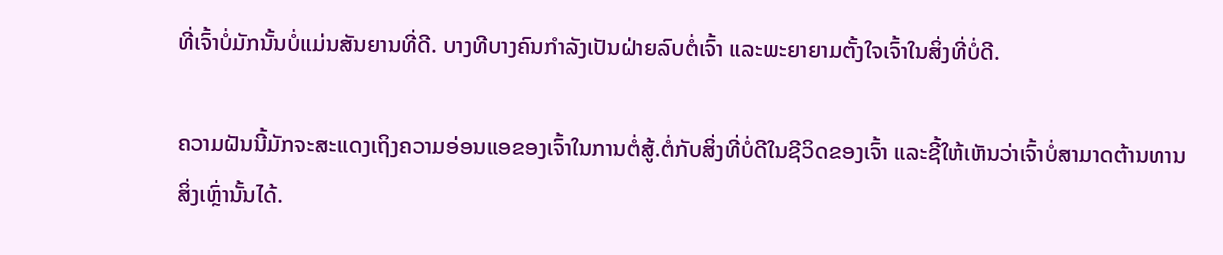ທີ່ເຈົ້າບໍ່ມັກນັ້ນບໍ່ແມ່ນສັນຍານທີ່ດີ. ບາງທີບາງຄົນກຳລັງເປັນຝ່າຍລົບຕໍ່ເຈົ້າ ແລະພະຍາຍາມຕັ້ງໃຈເຈົ້າໃນສິ່ງທີ່ບໍ່ດີ.

ຄວາມຝັນນີ້ມັກຈະສະແດງເຖິງຄວາມອ່ອນແອຂອງເຈົ້າໃນການຕໍ່ສູ້.ຕໍ່ກັບສິ່ງທີ່ບໍ່ດີໃນຊີວິດຂອງເຈົ້າ ແລະຊີ້ໃຫ້ເຫັນວ່າເຈົ້າບໍ່ສາມາດຕ້ານທານສິ່ງເຫຼົ່ານັ້ນໄດ້.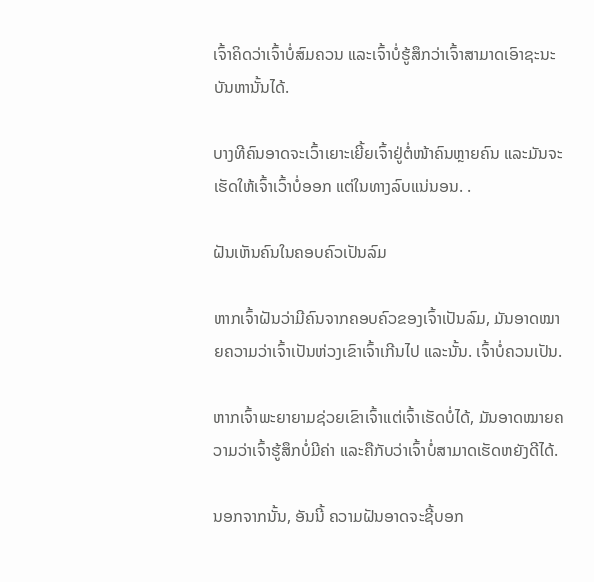ເຈົ້າຄິດວ່າເຈົ້າບໍ່ສົມຄວນ ແລະເຈົ້າບໍ່ຮູ້ສຶກວ່າເຈົ້າສາມາດເອົາຊະນະບັນຫານັ້ນໄດ້.

ບາງທີຄົນອາດຈະເວົ້າເຍາະເຍີ້ຍເຈົ້າຢູ່ຕໍ່ໜ້າຄົນຫຼາຍຄົນ ແລະມັນຈະເຮັດໃຫ້ເຈົ້າເວົ້າບໍ່ອອກ ແຕ່ໃນທາງລົບແນ່ນອນ. .

ຝັນເຫັນຄົນໃນຄອບຄົວເປັນລົມ

ຫາກເຈົ້າຝັນວ່າມີຄົນຈາກຄອບຄົວຂອງເຈົ້າເປັນລົມ, ມັນອາດໝາຍຄວາມວ່າເຈົ້າເປັນຫ່ວງເຂົາເຈົ້າເກີນໄປ ແລະນັ້ນ. ເຈົ້າບໍ່ຄວນເປັນ.

ຫາກເຈົ້າພະຍາຍາມຊ່ວຍເຂົາເຈົ້າແຕ່ເຈົ້າເຮັດບໍ່ໄດ້, ມັນອາດໝາຍຄວາມວ່າເຈົ້າຮູ້ສຶກບໍ່ມີຄ່າ ແລະຄືກັບວ່າເຈົ້າບໍ່ສາມາດເຮັດຫຍັງດີໄດ້.

ນອກຈາກນັ້ນ, ອັນນີ້ ຄວາມຝັນອາດຈະຊີ້ບອກ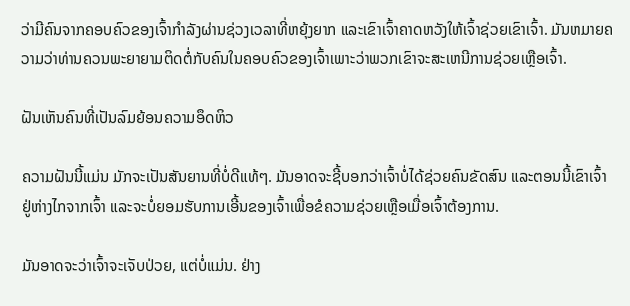ວ່າມີຄົນຈາກຄອບຄົວຂອງເຈົ້າກໍາລັງຜ່ານຊ່ວງເວລາທີ່ຫຍຸ້ງຍາກ ແລະເຂົາເຈົ້າຄາດຫວັງໃຫ້ເຈົ້າຊ່ວຍເຂົາເຈົ້າ. ມັນຫມາຍຄວາມວ່າທ່ານຄວນພະຍາຍາມຕິດຕໍ່ກັບຄົນໃນຄອບຄົວຂອງເຈົ້າເພາະວ່າພວກເຂົາຈະສະເຫນີການຊ່ວຍເຫຼືອເຈົ້າ.

ຝັນເຫັນຄົນທີ່ເປັນລົມຍ້ອນຄວາມອຶດຫິວ

ຄວາມຝັນນີ້ແມ່ນ ມັກຈະເປັນສັນຍານທີ່ບໍ່ດີແທ້ໆ. ມັນອາດຈະຊີ້ບອກວ່າເຈົ້າບໍ່ໄດ້ຊ່ວຍຄົນຂັດສົນ ແລະຕອນນີ້ເຂົາເຈົ້າຢູ່ຫ່າງໄກຈາກເຈົ້າ ແລະຈະບໍ່ຍອມຮັບການເອີ້ນຂອງເຈົ້າເພື່ອຂໍຄວາມຊ່ວຍເຫຼືອເມື່ອເຈົ້າຕ້ອງການ.

ມັນອາດຈະວ່າເຈົ້າຈະເຈັບປ່ວຍ, ແຕ່ບໍ່ແມ່ນ. ຢ່າງ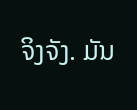ຈິງຈັງ. ມັນ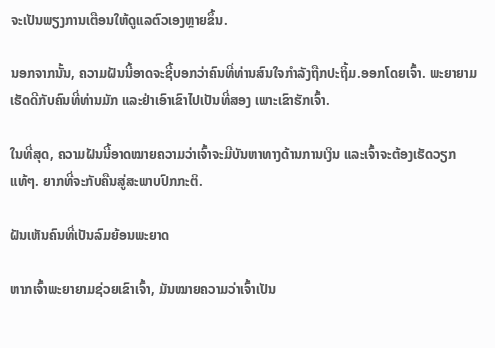ຈະເປັນພຽງການເຕືອນໃຫ້ດູແລຕົວເອງຫຼາຍຂຶ້ນ.

ນອກຈາກນັ້ນ, ຄວາມຝັນນີ້ອາດຈະຊີ້ບອກວ່າຄົນທີ່ທ່ານສົນໃຈກຳລັງຖືກປະຖິ້ມ.ອອກໂດຍເຈົ້າ. ພະຍາຍາມເຮັດດີກັບຄົນທີ່ທ່ານມັກ ແລະຢ່າເອົາເຂົາໄປເປັນທີ່ສອງ ເພາະເຂົາຮັກເຈົ້າ.

ໃນທີ່ສຸດ, ຄວາມຝັນນີ້ອາດໝາຍຄວາມວ່າເຈົ້າຈະມີບັນຫາທາງດ້ານການເງິນ ແລະເຈົ້າຈະຕ້ອງເຮັດວຽກແທ້ໆ. ຍາກທີ່ຈະກັບຄືນສູ່ສະພາບປົກກະຕິ.

ຝັນເຫັນຄົນທີ່ເປັນລົມຍ້ອນພະຍາດ

ຫາກເຈົ້າພະຍາຍາມຊ່ວຍເຂົາເຈົ້າ, ມັນໝາຍຄວາມວ່າເຈົ້າເປັນ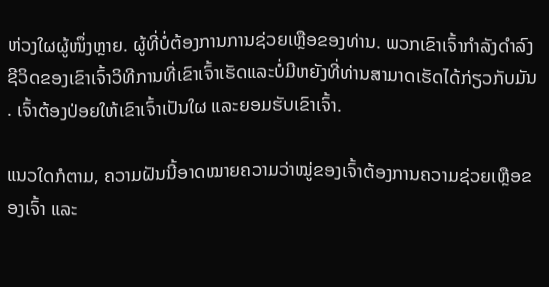ຫ່ວງໃຜຜູ້ໜຶ່ງຫຼາຍ. ຜູ້ທີ່ບໍ່ຕ້ອງການການຊ່ວຍເຫຼືອຂອງທ່ານ. ພວກເຂົາເຈົ້າກໍາລັງດໍາລົງຊີວິດຂອງເຂົາເຈົ້າວິທີການທີ່ເຂົາເຈົ້າເຮັດແລະບໍ່ມີຫຍັງທີ່ທ່ານສາມາດເຮັດໄດ້ກ່ຽວກັບມັນ. ເຈົ້າຕ້ອງປ່ອຍໃຫ້ເຂົາເຈົ້າເປັນໃຜ ແລະຍອມຮັບເຂົາເຈົ້າ.

ແນວໃດກໍຕາມ, ຄວາມຝັນນີ້ອາດໝາຍຄວາມວ່າໝູ່ຂອງເຈົ້າຕ້ອງການຄວາມຊ່ວຍເຫຼືອຂອງເຈົ້າ ແລະ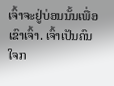ເຈົ້າຈະຢູ່ບ່ອນນັ້ນເພື່ອເຂົາເຈົ້າ. ເຈົ້າເປັນຄົນໃຈກ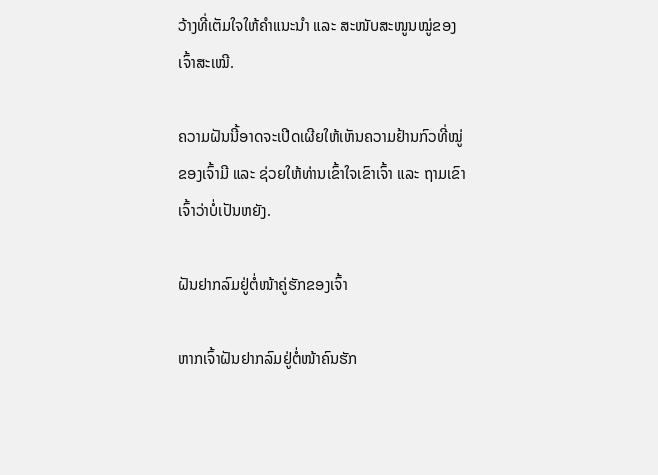ວ້າງທີ່ເຕັມໃຈໃຫ້ຄຳແນະນຳ ແລະ ສະໜັບສະໜູນໝູ່ຂອງເຈົ້າສະເໝີ.

ຄວາມຝັນນີ້ອາດຈະເປີດເຜີຍໃຫ້ເຫັນຄວາມຢ້ານກົວທີ່ໝູ່ຂອງເຈົ້າມີ ແລະ ຊ່ວຍໃຫ້ທ່ານເຂົ້າໃຈເຂົາເຈົ້າ ແລະ ຖາມເຂົາເຈົ້າວ່າບໍ່ເປັນຫຍັງ.

ຝັນຢາກລົມຢູ່ຕໍ່ໜ້າຄູ່ຮັກຂອງເຈົ້າ

ຫາກເຈົ້າຝັນຢາກລົມຢູ່ຕໍ່ໜ້າຄົນຮັກ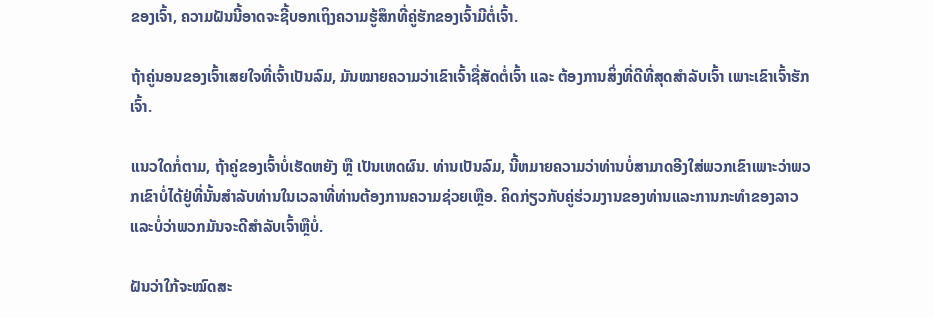ຂອງເຈົ້າ, ຄວາມຝັນນີ້ອາດຈະຊີ້ບອກເຖິງຄວາມຮູ້ສຶກທີ່ຄູ່ຮັກຂອງເຈົ້າມີຕໍ່ເຈົ້າ.

ຖ້າຄູ່ນອນຂອງເຈົ້າເສຍໃຈທີ່ເຈົ້າເປັນລົມ, ມັນໝາຍຄວາມວ່າເຂົາເຈົ້າຊື່ສັດຕໍ່ເຈົ້າ ແລະ ຕ້ອງການສິ່ງທີ່ດີທີ່ສຸດສຳລັບເຈົ້າ ເພາະເຂົາເຈົ້າຮັກເຈົ້າ.

ແນວໃດກໍ່ຕາມ, ຖ້າຄູ່ຂອງເຈົ້າບໍ່ເຮັດຫຍັງ ຫຼື ເປັນເຫດຜົນ. ທ່ານເປັນລົມ, ນີ້ຫມາຍຄວາມວ່າທ່ານບໍ່ສາມາດອີງໃສ່ພວກເຂົາເພາະວ່າພວກເຂົາບໍ່ໄດ້ຢູ່ທີ່ນັ້ນສໍາລັບທ່ານໃນເວລາທີ່ທ່ານຕ້ອງການຄວາມຊ່ວຍເຫຼືອ. ຄິດກ່ຽວກັບຄູ່ຮ່ວມງານຂອງທ່ານແລະການກະທໍາຂອງລາວແລະບໍ່ວ່າພວກມັນຈະດີສຳລັບເຈົ້າຫຼືບໍ່.

ຝັນວ່າໃກ້ຈະໝົດສະ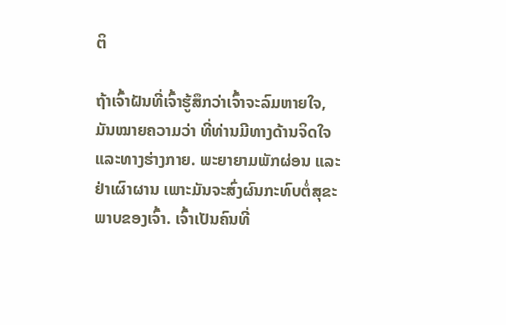ຕິ

ຖ້າເຈົ້າຝັນທີ່ເຈົ້າຮູ້ສຶກວ່າເຈົ້າຈະລົມຫາຍໃຈ, ມັນໝາຍຄວາມວ່າ ທີ່ທ່ານມີທາງດ້ານຈິດໃຈແລະທາງຮ່າງກາຍ. ພະຍາຍາມພັກຜ່ອນ ແລະ ຢ່າເຜົາຜານ ເພາະມັນຈະສົ່ງຜົນກະທົບຕໍ່ສຸຂະພາບຂອງເຈົ້າ. ເຈົ້າເປັນຄົນທີ່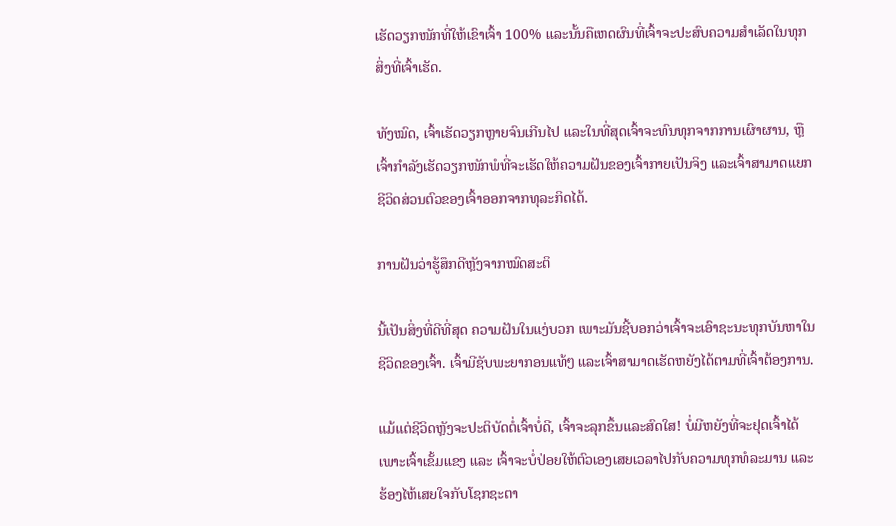ເຮັດວຽກໜັກທີ່ໃຫ້ເຂົາເຈົ້າ 100% ແລະນັ້ນຄືເຫດຜົນທີ່ເຈົ້າຈະປະສົບຄວາມສຳເລັດໃນທຸກສິ່ງທີ່ເຈົ້າເຮັດ.

ທັງໝົດ, ເຈົ້າເຮັດວຽກຫຼາຍຈົນເກີນໄປ ແລະໃນທີ່ສຸດເຈົ້າຈະທົນທຸກຈາກການເຜົາຜານ, ຫຼືເຈົ້າກຳລັງເຮັດວຽກໜັກພໍທີ່ຈະເຮັດໃຫ້ຄວາມຝັນຂອງເຈົ້າກາຍເປັນຈິງ ແລະເຈົ້າສາມາດແຍກຊີວິດສ່ວນຕົວຂອງເຈົ້າອອກຈາກທຸລະກິດໄດ້.

ການຝັນວ່າຮູ້ສຶກດີຫຼັງຈາກໝົດສະຕິ

ນີ້ເປັນສິ່ງທີ່ດີທີ່ສຸດ ຄວາມຝັນໃນແງ່ບວກ ເພາະມັນຊີ້ບອກວ່າເຈົ້າຈະເອົາຊະນະທຸກບັນຫາໃນຊີວິດຂອງເຈົ້າ. ເຈົ້າມີຊັບພະຍາກອນແທ້ໆ ແລະເຈົ້າສາມາດເຮັດຫຍັງໄດ້ຕາມທີ່ເຈົ້າຕ້ອງການ.

ແມ້ແຕ່ຊີວິດຫຼັງຈະປະຕິບັດຕໍ່ເຈົ້າບໍ່ດີ, ເຈົ້າຈະລຸກຂຶ້ນແລະສົດໃສ! ບໍ່ມີຫຍັງທີ່ຈະຢຸດເຈົ້າໄດ້ ເພາະເຈົ້າເຂັ້ມແຂງ ແລະ ເຈົ້າຈະບໍ່ປ່ອຍໃຫ້ຕົວເອງເສຍເວລາໄປກັບຄວາມທຸກທໍລະມານ ແລະ ຮ້ອງໄຫ້ເສຍໃຈກັບໂຊກຊະຕາ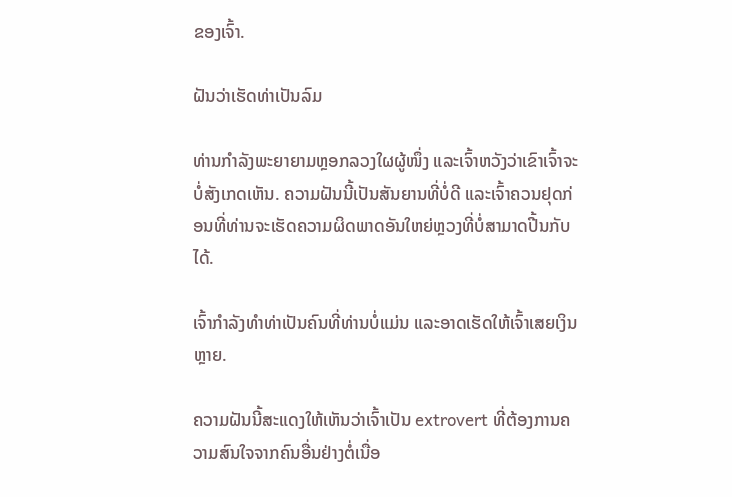ຂອງເຈົ້າ.

ຝັນວ່າເຮັດທ່າເປັນລົມ

ທ່ານກຳລັງພະຍາຍາມຫຼອກລວງໃຜຜູ້ໜຶ່ງ ແລະເຈົ້າຫວັງວ່າເຂົາເຈົ້າຈະບໍ່ສັງເກດເຫັນ. ຄວາມຝັນນີ້ເປັນສັນຍານທີ່ບໍ່ດີ ແລະເຈົ້າຄວນຢຸດກ່ອນທີ່ທ່ານຈະເຮັດຄວາມຜິດພາດອັນໃຫຍ່ຫຼວງທີ່ບໍ່ສາມາດປີ້ນກັບໄດ້.

ເຈົ້າກຳລັງທຳທ່າເປັນຄົນທີ່ທ່ານບໍ່ແມ່ນ ແລະອາດເຮັດໃຫ້ເຈົ້າເສຍເງິນຫຼາຍ.

ຄວາມຝັນນີ້ສະແດງໃຫ້ເຫັນວ່າເຈົ້າເປັນ extrovert ທີ່ຕ້ອງການຄວາມສົນໃຈຈາກຄົນອື່ນຢ່າງຕໍ່ເນື່ອ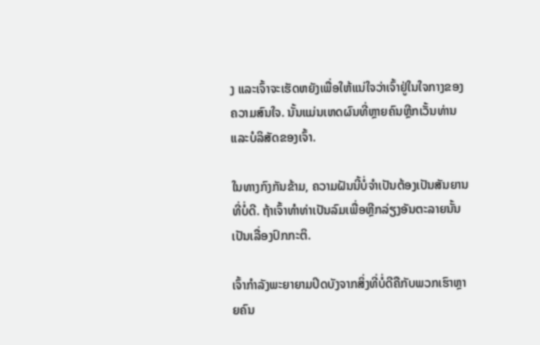ງ ແລະເຈົ້າຈະເຮັດຫຍັງເພື່ອໃຫ້ແນ່ໃຈວ່າເຈົ້າຢູ່ໃນໃຈກາງຂອງຄວາມສົນໃຈ. ນັ້ນແມ່ນເຫດຜົນທີ່ຫຼາຍຄົນຫຼີກເວັ້ນທ່ານ ແລະບໍລິສັດຂອງເຈົ້າ.

ໃນທາງກົງກັນຂ້າມ, ຄວາມຝັນນີ້ບໍ່ຈໍາເປັນຕ້ອງເປັນສັນຍານທີ່ບໍ່ດີ. ຖ້າເຈົ້າທຳທ່າເປັນລົມເພື່ອຫຼີກລ່ຽງອັນຕະລາຍນັ້ນເປັນເລື່ອງປົກກະຕິ.

ເຈົ້າກຳລັງພະຍາຍາມປິດບັງຈາກສິ່ງທີ່ບໍ່ດີຄືກັບພວກເຮົາຫຼາຍຄົນ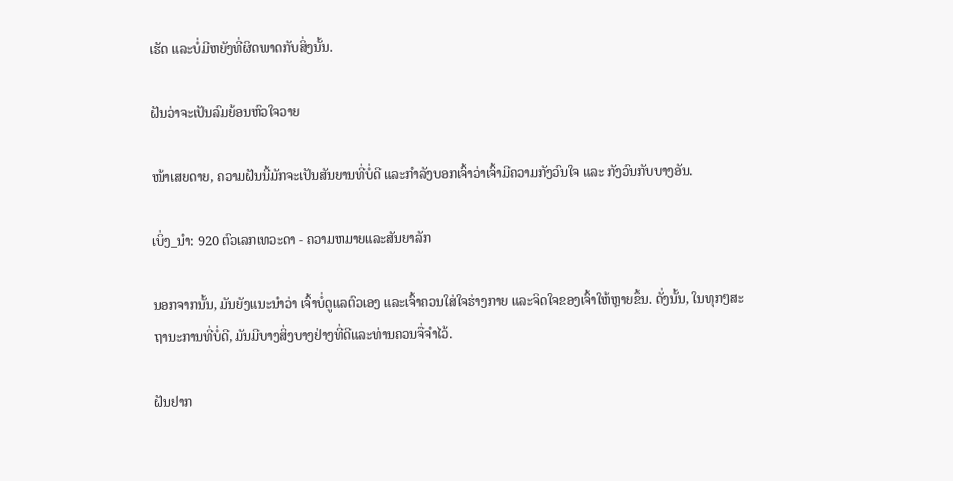ເຮັດ ແລະບໍ່ມີຫຍັງທີ່ຜິດພາດກັບສິ່ງນັ້ນ.

ຝັນວ່າຈະເປັນລົມຍ້ອນຫົວໃຈວາຍ

ໜ້າເສຍດາຍ, ຄວາມຝັນນີ້ມັກຈະເປັນສັນຍານທີ່ບໍ່ດີ ແລະກຳລັງບອກເຈົ້າວ່າເຈົ້າມີຄວາມກັງວົນໃຈ ແລະ ກັງວົນກັບບາງອັນ.

ເບິ່ງ_ນຳ: 920 ຕົວເລກເທວະດາ - ຄວາມຫມາຍແລະສັນຍາລັກ

ນອກຈາກນັ້ນ, ມັນຍັງແນະນຳວ່າ ເຈົ້າບໍ່ດູແລຕົວເອງ ແລະເຈົ້າຄວນໃສ່ໃຈຮ່າງກາຍ ແລະຈິດໃຈຂອງເຈົ້າໃຫ້ຫຼາຍຂຶ້ນ. ດັ່ງນັ້ນ, ໃນທຸກໆສະຖານະການທີ່ບໍ່ດີ, ມັນມີບາງສິ່ງບາງຢ່າງທີ່ດີແລະທ່ານຄວນຈື່ຈໍາໄວ້.

ຝັນຢາກ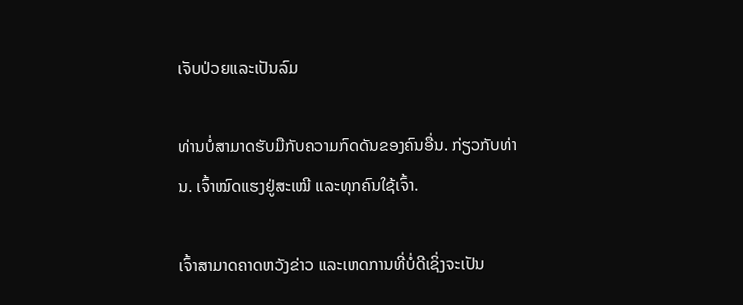ເຈັບປ່ວຍແລະເປັນລົມ

ທ່ານບໍ່ສາມາດຮັບມືກັບຄວາມກົດດັນຂອງຄົນອື່ນ. ກ່ຽວກັບທ່ານ. ເຈົ້າໝົດແຮງຢູ່ສະເໝີ ແລະທຸກຄົນໃຊ້ເຈົ້າ.

ເຈົ້າສາມາດຄາດຫວັງຂ່າວ ແລະເຫດການທີ່ບໍ່ດີເຊິ່ງຈະເປັນ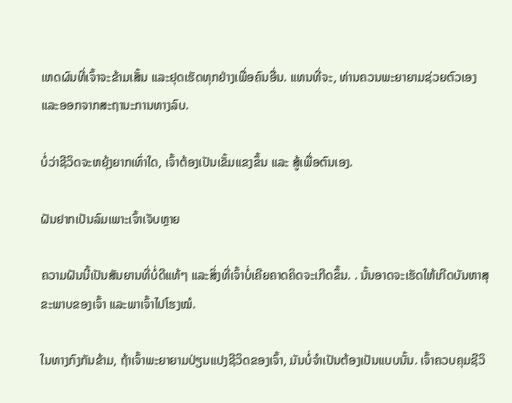ເຫດຜົນທີ່ເຈົ້າຈະຂ້າມເສັ້ນ ແລະຢຸດເຮັດທຸກຢ່າງເພື່ອຄົນອື່ນ. ແທນທີ່ຈະ, ທ່ານຄວນພະຍາຍາມຊ່ວຍຕົວເອງແລະອອກຈາກສະຖານະການທາງລົບ.

ບໍ່ວ່າຊີວິດຈະຫຍຸ້ງຍາກເທົ່າໃດ, ເຈົ້າຕ້ອງເປັນເຂັ້ມແຂງຂຶ້ນ ແລະ ສູ້ເພື່ອຕົນເອງ.

ຝັນຢາກເປັນລົມເພາະເຈົ້າເຈັບຫຼາຍ

ຄວາມຝັນນີ້ເປັນສັນຍານທີ່ບໍ່ດີແທ້ໆ ແລະສິ່ງທີ່ເຈົ້າບໍ່ເຄີຍຄາດຄິດຈະເກີດຂຶ້ນ. . ນັ້ນອາດຈະເຮັດໃຫ້ເກີດບັນຫາສຸຂະພາບຂອງເຈົ້າ ແລະພາເຈົ້າໄປໂຮງໝໍ.

ໃນທາງກົງກັນຂ້າມ, ຖ້າເຈົ້າພະຍາຍາມປ່ຽນແປງຊີວິດຂອງເຈົ້າ, ມັນບໍ່ຈຳເປັນຕ້ອງເປັນແບບນັ້ນ. ເຈົ້າຄວບຄຸມຊີວິ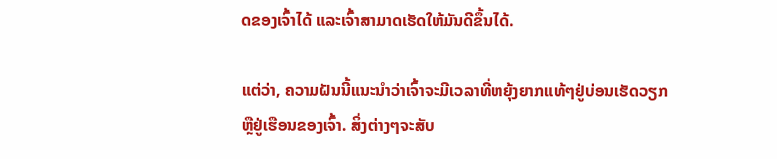ດຂອງເຈົ້າໄດ້ ແລະເຈົ້າສາມາດເຮັດໃຫ້ມັນດີຂຶ້ນໄດ້.

ແຕ່ວ່າ, ຄວາມຝັນນີ້ແນະນຳວ່າເຈົ້າຈະມີເວລາທີ່ຫຍຸ້ງຍາກແທ້ໆຢູ່ບ່ອນເຮັດວຽກ ຫຼືຢູ່ເຮືອນຂອງເຈົ້າ. ສິ່ງຕ່າງໆຈະສັບ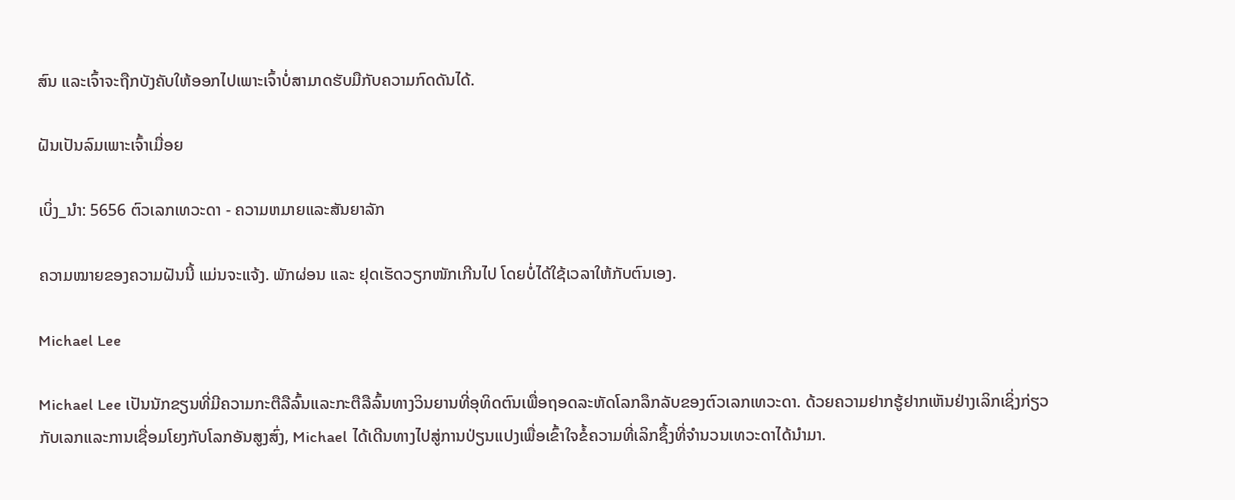ສົນ ແລະເຈົ້າຈະຖືກບັງຄັບໃຫ້ອອກໄປເພາະເຈົ້າບໍ່ສາມາດຮັບມືກັບຄວາມກົດດັນໄດ້.

ຝັນເປັນລົມເພາະເຈົ້າເມື່ອຍ

ເບິ່ງ_ນຳ: 5656 ຕົວເລກເທວະດາ - ຄວາມຫມາຍແລະສັນຍາລັກ

ຄວາມໝາຍຂອງຄວາມຝັນນີ້ ແມ່ນຈະແຈ້ງ. ພັກຜ່ອນ ແລະ ຢຸດເຮັດວຽກໜັກເກີນໄປ ໂດຍບໍ່ໄດ້ໃຊ້ເວລາໃຫ້ກັບຕົນເອງ.

Michael Lee

Michael Lee ເປັນນັກຂຽນທີ່ມີຄວາມກະຕືລືລົ້ນແລະກະຕືລືລົ້ນທາງວິນຍານທີ່ອຸທິດຕົນເພື່ອຖອດລະຫັດໂລກລຶກລັບຂອງຕົວເລກເທວະດາ. ດ້ວຍຄວາມຢາກຮູ້ຢາກເຫັນຢ່າງເລິກເຊິ່ງກ່ຽວກັບເລກແລະການເຊື່ອມໂຍງກັບໂລກອັນສູງສົ່ງ, Michael ໄດ້ເດີນທາງໄປສູ່ການປ່ຽນແປງເພື່ອເຂົ້າໃຈຂໍ້ຄວາມທີ່ເລິກຊຶ້ງທີ່ຈຳນວນເທວະດາໄດ້ນຳມາ.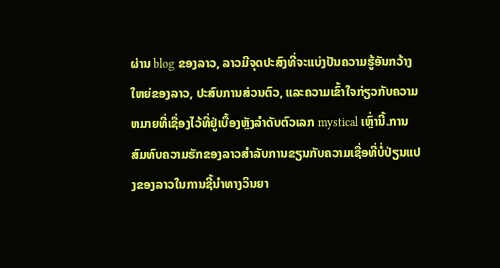ຜ່ານ blog ຂອງລາວ, ລາວມີຈຸດປະສົງທີ່ຈະແບ່ງປັນຄວາມຮູ້ອັນກວ້າງໃຫຍ່ຂອງລາວ, ປະສົບການສ່ວນຕົວ, ແລະຄວາມເຂົ້າໃຈກ່ຽວກັບຄວາມຫມາຍທີ່ເຊື່ອງໄວ້ທີ່ຢູ່ເບື້ອງຫຼັງລໍາດັບຕົວເລກ mystical ເຫຼົ່ານີ້.ການສົມທົບຄວາມຮັກຂອງລາວສໍາລັບການຂຽນກັບຄວາມເຊື່ອທີ່ບໍ່ປ່ຽນແປງຂອງລາວໃນການຊີ້ນໍາທາງວິນຍາ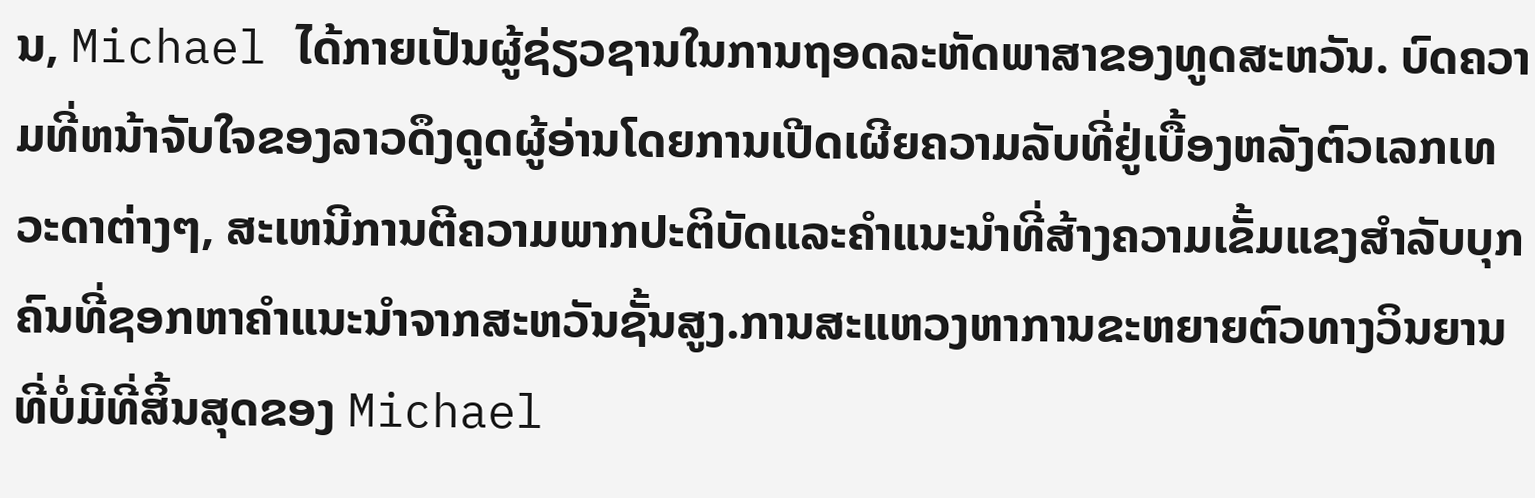ນ, Michael ໄດ້ກາຍເປັນຜູ້ຊ່ຽວຊານໃນການຖອດລະຫັດພາສາຂອງທູດສະຫວັນ. ບົດຄວາມທີ່ຫນ້າຈັບໃຈຂອງລາວດຶງດູດຜູ້ອ່ານໂດຍການເປີດເຜີຍຄວາມລັບທີ່ຢູ່ເບື້ອງຫລັງຕົວເລກເທວະດາຕ່າງໆ, ສະເຫນີການຕີຄວາມພາກປະຕິບັດແລະຄໍາແນະນໍາທີ່ສ້າງຄວາມເຂັ້ມແຂງສໍາລັບບຸກຄົນທີ່ຊອກຫາຄໍາແນະນໍາຈາກສະຫວັນຊັ້ນສູງ.ການສະແຫວງຫາການຂະຫຍາຍຕົວທາງວິນຍານທີ່ບໍ່ມີທີ່ສິ້ນສຸດຂອງ Michael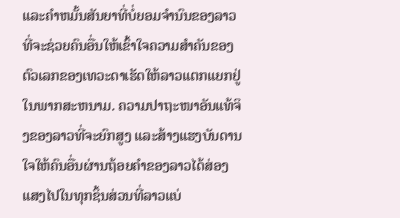ແລະຄໍາຫມັ້ນສັນຍາທີ່ບໍ່ຍອມຈໍານົນຂອງລາວທີ່ຈະຊ່ວຍຄົນອື່ນໃຫ້ເຂົ້າໃຈຄວາມສໍາຄັນຂອງຕົວເລກຂອງເທວະດາເຮັດໃຫ້ລາວແຕກແຍກຢູ່ໃນພາກສະຫນາມ. ຄວາມປາຖະໜາອັນແທ້ຈິງຂອງລາວທີ່ຈະຍົກສູງ ແລະສ້າງແຮງບັນດານໃຈໃຫ້ຄົນອື່ນຜ່ານຖ້ອຍຄຳຂອງລາວໄດ້ສ່ອງແສງໄປໃນທຸກຊິ້ນສ່ວນທີ່ລາວແບ່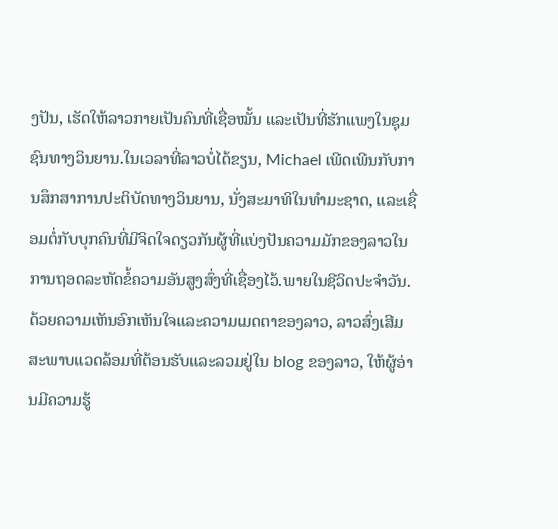ງປັນ, ເຮັດໃຫ້ລາວກາຍເປັນຄົນທີ່ເຊື່ອໝັ້ນ ແລະເປັນທີ່ຮັກແພງໃນຊຸມຊົນທາງວິນຍານ.ໃນເວລາທີ່ລາວບໍ່ໄດ້ຂຽນ, Michael ເພີດເພີນກັບການສຶກສາການປະຕິບັດທາງວິນຍານ, ນັ່ງສະມາທິໃນທໍາມະຊາດ, ແລະເຊື່ອມຕໍ່ກັບບຸກຄົນທີ່ມີຈິດໃຈດຽວກັນຜູ້ທີ່ແບ່ງປັນຄວາມມັກຂອງລາວໃນການຖອດລະຫັດຂໍ້ຄວາມອັນສູງສົ່ງທີ່ເຊື່ອງໄວ້.ພາຍໃນຊີວິດປະຈໍາວັນ. ດ້ວຍຄວາມເຫັນອົກເຫັນໃຈແລະຄວາມເມດຕາຂອງລາວ, ລາວສົ່ງເສີມສະພາບແວດລ້ອມທີ່ຕ້ອນຮັບແລະລວມຢູ່ໃນ blog ຂອງລາວ, ໃຫ້ຜູ້ອ່ານມີຄວາມຮູ້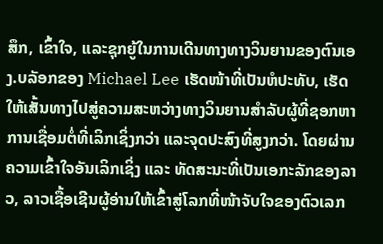ສຶກ, ເຂົ້າໃຈ, ແລະຊຸກຍູ້ໃນການເດີນທາງທາງວິນຍານຂອງຕົນເອງ.ບລັອກຂອງ Michael Lee ເຮັດໜ້າທີ່ເປັນຫໍປະທັບ, ເຮັດໃຫ້ເສັ້ນທາງໄປສູ່ຄວາມສະຫວ່າງທາງວິນຍານສໍາລັບຜູ້ທີ່ຊອກຫາການເຊື່ອມຕໍ່ທີ່ເລິກເຊິ່ງກວ່າ ແລະຈຸດປະສົງທີ່ສູງກວ່າ. ໂດຍຜ່ານຄວາມເຂົ້າໃຈອັນເລິກເຊິ່ງ ແລະ ທັດສະນະທີ່ເປັນເອກະລັກຂອງລາວ, ລາວເຊື້ອເຊີນຜູ້ອ່ານໃຫ້ເຂົ້າສູ່ໂລກທີ່ໜ້າຈັບໃຈຂອງຕົວເລກ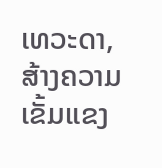ເທວະດາ, ສ້າງຄວາມເຂັ້ມແຂງ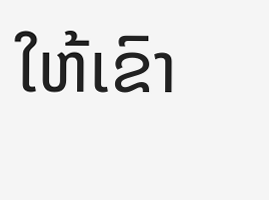ໃຫ້ເຂົາ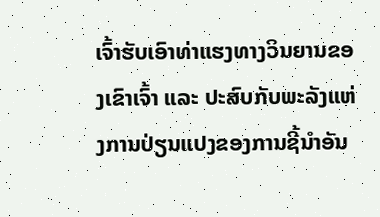ເຈົ້າຮັບເອົາທ່າແຮງທາງວິນຍານຂອງເຂົາເຈົ້າ ແລະ ປະສົບກັບພະລັງແຫ່ງການປ່ຽນແປງຂອງການຊີ້ນໍາອັນ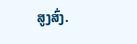ສູງສົ່ງ.